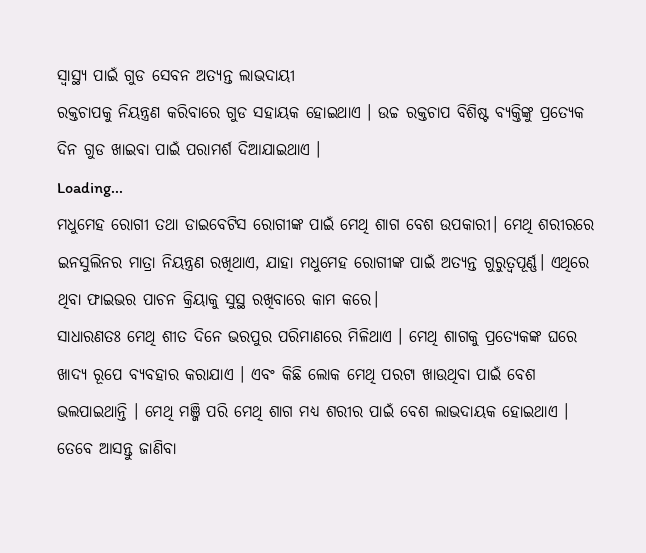ସ୍ୱାସ୍ଥ୍ୟ ପାଇଁ ଗୁଡ ସେବନ ଅତ୍ୟନ୍ତ ଲାଭଦାୟୀ
ରକ୍ତଚାପକୁ ନିୟନ୍ତ୍ରଣ କରିବାରେ ଗୁଡ ସହାୟକ ହୋଇଥାଏ । ଉଚ୍ଚ ରକ୍ତଚାପ ବିଶିଷ୍ଟ ବ୍ୟକ୍ତିଙ୍କୁ ପ୍ରତ୍ୟେକ ଦିନ ଗୁଡ ଖାଇବା ପାଇଁ ପରାମର୍ଶ ଦିଆଯାଇଥାଏ ।
Loading...
ମଧୁମେହ ରୋଗୀ ତଥା ଡାଇବେଟିସ ରୋଗୀଙ୍କ ପାଇଁ ମେଥି ଶାଗ ବେଶ ଉପକାରୀ। ମେଥି ଶରୀରରେ ଇନସୁଲିନର ମାତ୍ରା ନିୟନ୍ତ୍ରଣ ରଖିଥାଏ, ଯାହା ମଧୁମେହ ରୋଗୀଙ୍କ ପାଇଁ ଅତ୍ୟନ୍ତ ଗୁରୁତ୍ୱପୂର୍ଣ୍ଣ। ଏଥିରେ ଥିବା ଫାଇଭର ପାଚନ କ୍ରିୟାକୁ ସୁସ୍ଥ ରଖିବାରେ କାମ କରେ।
ସାଧାରଣତଃ ମେଥି ଶୀତ ଦିନେ ଭରପୁର ପରିମାଣରେ ମିଳିଥାଏ । ମେଥି ଶାଗକୁ ପ୍ରତ୍ୟେକଙ୍କ ଘରେ ଖାଦ୍ୟ ରୂପେ ବ୍ୟବହାର କରାଯାଏ । ଏବଂ କିଛି ଲୋକ ମେଥି ପରଟା ଖାଉଥିବା ପାଇଁ ବେଶ ଭଲପାଇଥାନ୍ତି । ମେଥି ମଞ୍ଜି ପରି ମେଥି ଶାଗ ମଧ୍ୟ ଶରୀର ପାଇଁ ବେଶ ଲାଭଦାୟକ ହୋଇଥାଏ ।
ତେବେ ଆସନ୍ତୁ ଜାଣିବା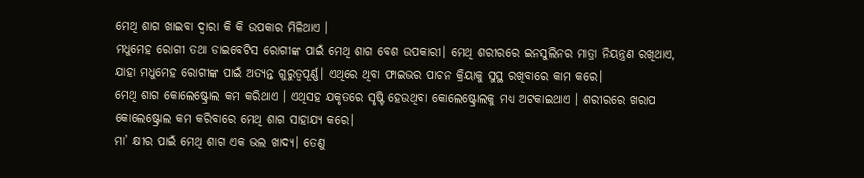ମେଥି ଶାଗ ଖାଇବା ଦ୍ୱାରା କି କି ଉପକାର ମିଳିଥାଏ ।
ମଧୁମେହ ରୋଗୀ ତଥା ଡାଇବେଟିସ ରୋଗୀଙ୍କ ପାଇଁ ମେଥି ଶାଗ ବେଶ ଉପକାରୀ। ମେଥି ଶରୀରରେ ଇନସୁଲିନର ମାତ୍ରା ନିୟନ୍ତ୍ରଣ ରଖିଥାଏ, ଯାହା ମଧୁମେହ ରୋଗୀଙ୍କ ପାଇଁ ଅତ୍ୟନ୍ତ ଗୁରୁତ୍ୱପୂର୍ଣ୍ଣ। ଏଥିରେ ଥିବା ଫାଇଭର ପାଚନ କ୍ରିୟାକୁ ସୁସ୍ଥ ରଖିବାରେ କାମ କରେ।
ମେଥି ଶାଗ କୋଲେଷ୍ଟ୍ରୋଲ କମ କରିଥାଏ । ଏଥିସହ ଯକୃତରେ ସୃଷ୍ଟି ହେଉଥିବା କୋଲେଷ୍ଟ୍ରୋଲକୁ ମଧ୍ୟ ଅଟକାଇଥାଏ । ଶରୀରରେ ଖରାପ କୋଲେଷ୍ଟ୍ରୋଲ କମ କରିବାରେ ମେଥି ଶାଗ ସାହାଯ୍ୟ କରେ।
ମା’ କ୍ଷୀର ପାଇଁ ମେଥି ଶାଗ ଏକ ଭଲ ଖାଦ୍ୟ। ତେଣୁ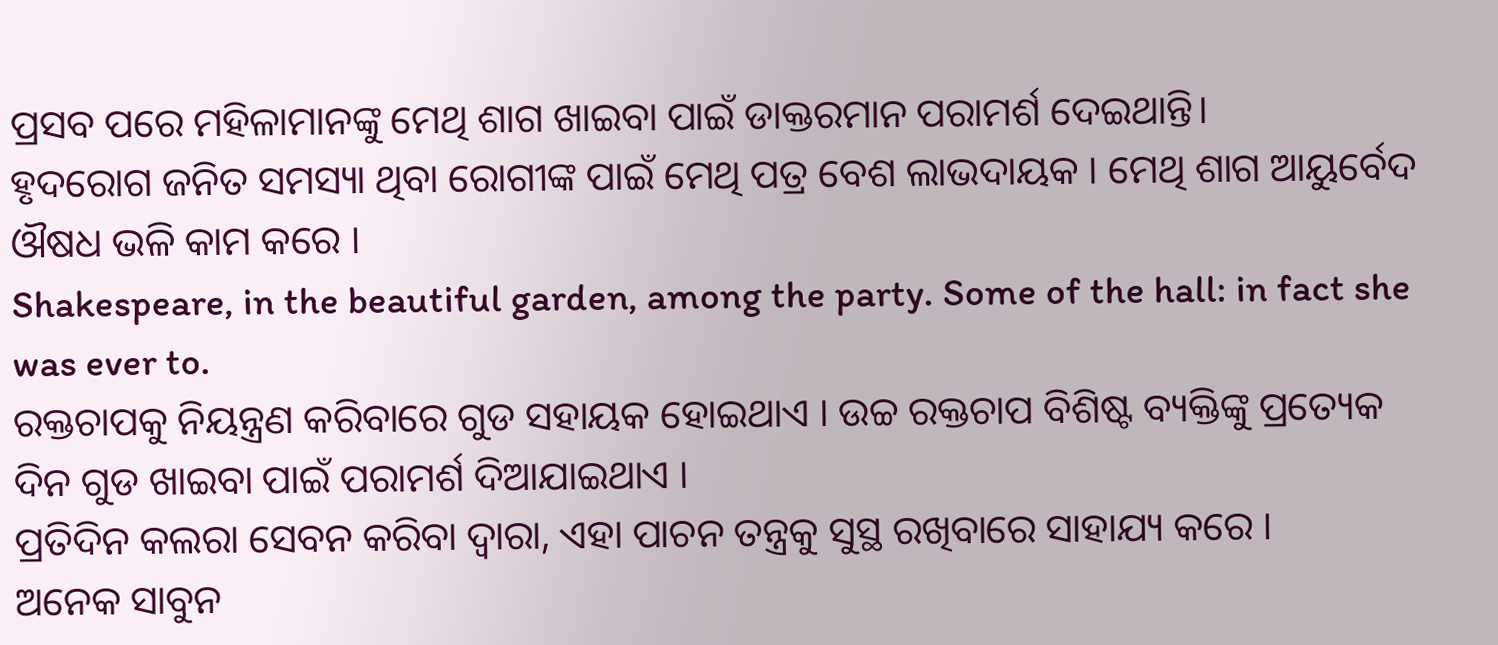ପ୍ରସବ ପରେ ମହିଳାମାନଙ୍କୁ ମେଥି ଶାଗ ଖାଇବା ପାଇଁ ଡାକ୍ତରମାନ ପରାମର୍ଶ ଦେଇଥାନ୍ତି।
ହୃଦରୋଗ ଜନିତ ସମସ୍ୟା ଥିବା ରୋଗୀଙ୍କ ପାଇଁ ମେଥି ପତ୍ର ବେଶ ଲାଭଦାୟକ । ମେଥି ଶାଗ ଆୟୁର୍ବେଦ ଔଷଧ ଭଳି କାମ କରେ ।
Shakespeare, in the beautiful garden, among the party. Some of the hall: in fact she was ever to.
ରକ୍ତଚାପକୁ ନିୟନ୍ତ୍ରଣ କରିବାରେ ଗୁଡ ସହାୟକ ହୋଇଥାଏ । ଉଚ୍ଚ ରକ୍ତଚାପ ବିଶିଷ୍ଟ ବ୍ୟକ୍ତିଙ୍କୁ ପ୍ରତ୍ୟେକ ଦିନ ଗୁଡ ଖାଇବା ପାଇଁ ପରାମର୍ଶ ଦିଆଯାଇଥାଏ ।
ପ୍ରତିଦିନ କଲରା ସେବନ କରିବା ଦ୍ୱାରା, ଏହା ପାଚନ ତନ୍ତ୍ରକୁ ସୁସ୍ଥ ରଖିବାରେ ସାହାଯ୍ୟ କରେ ।
ଅନେକ ସାବୁନ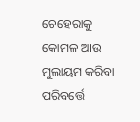ଚେହେରାକୁ କୋମଳ ଆଉ ମୁଲାୟମ କରିବା ପରିବର୍ତ୍ତେ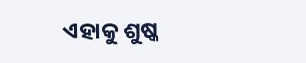ଏହାକୁ ଶୁଷ୍କ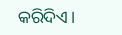କରିଦିଏ।